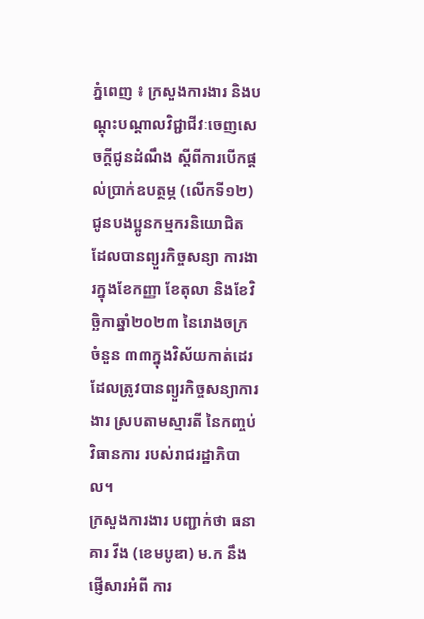ភ្នំពេញ ៖ ក្រសួងការងារ និងបណ្ដុះបណ្ដាលវិជ្ជាជីវៈចេញសេចក្តីជូនដំណឹង ស្តីពីការបើកផ្ដល់ប្រាក់ឧបត្ថម្ភ (លើកទី១២) ជូនបងប្អូនកម្មករនិយោជិត ដែលបានព្យួរកិច្ចសន្យា ការងារក្នុងខែកញ្ញា ខែតុលា និងខែវិច្ឆិកាឆ្នាំ២០២៣ នៃរោងចក្រ ចំនួន ៣៣ក្នុងវិស័យកាត់ដេរ ដែលត្រូវបានព្យួរកិច្ចសន្យាការងារ ស្របតាមស្មារតី នៃកញ្ចប់វិធានការ របស់រាជរដ្ឋាភិបាល។
ក្រសួងការងារ បញ្ជាក់ថា ធនាគារ វីង (ខេមបូឌា) ម.ក នឹងផ្ញើសារអំពី ការ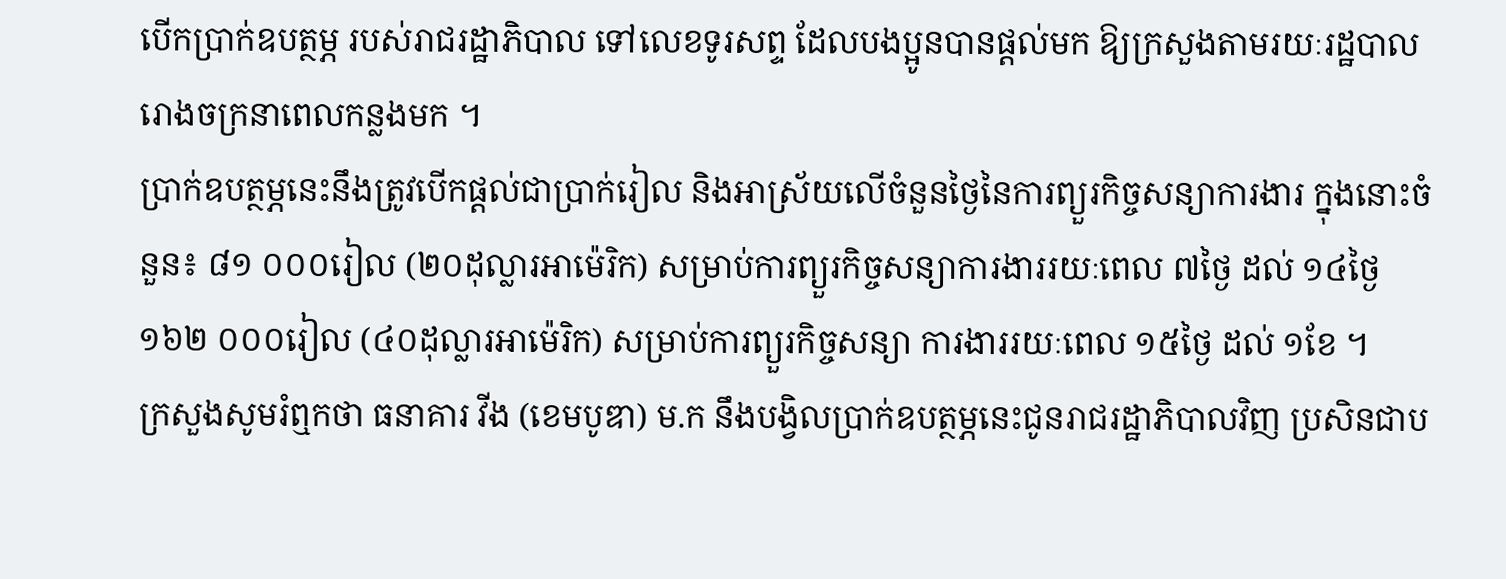បើកប្រាក់ឧបត្ថម្ភ របស់រាជរដ្ឋាភិបាល ទៅលេខទូរសព្ទ ដែលបងប្អូនបានផ្ដល់មក ឱ្យក្រសួងតាមរយៈរដ្ឋបាល រោងចក្រនាពេលកន្លងមក ។
ប្រាក់ឧបត្ថម្ភនេះនឹងត្រូវបើកផ្ដល់ជាប្រាក់រៀល និងអាស្រ័យលើចំនួនថ្ងៃនៃការព្យួរកិច្ចសន្យាការងារ ក្នុងនោះចំនួន៖ ៨១ ០០០រៀល (២០ដុល្លារអាម៉េរិក) សម្រាប់ការព្យួរកិច្ចសន្យាការងាររយៈពេល ៧ថ្ងៃ ដល់ ១៤ថ្ងៃ ១៦២ ០០០រៀល (៤០ដុល្លារអាម៉េរិក) សម្រាប់ការព្យួរកិច្ចសន្យា ការងាររយៈពេល ១៥ថ្ងៃ ដល់ ១ខែ ។
ក្រសួងសូមរំឮកថា ធនាគារ វីង (ខេមបូឌា) ម.ក នឹងបង្វិលប្រាក់ឧបត្ថម្ភនេះជូនរាជរដ្ឋាភិបាលវិញ ប្រសិនជាប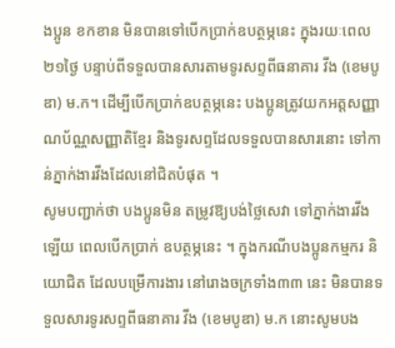ងប្អូន ខកខាន មិនបានទៅបើកប្រាក់ឧបត្ថម្ភនេះ ក្នុងរយៈពេល ២១ថ្ងៃ បន្ទាប់ពីទទួលបានសារតាមទូរសព្ទពីធនាគារ វីង (ខេមបូឌា) ម.ក។ ដើម្បីបើកប្រាក់ឧបត្ថម្ភនេះ បងប្អូនត្រូវយកអត្តសញ្ញាណប័ណ្ណសញ្ញាតិខ្មែរ និងទូរសព្ទដែលទទួលបានសារនោះ ទៅកាន់ភ្នាក់ងារវីងដែលនៅជិតបំផុត ។
សូមបញ្ជាក់ថា បងប្អូនមិន តម្រូវឱ្យបង់ថ្លៃសេវា ទៅភ្នាក់ងារវីងឡើយ ពេលបើកប្រាក់ ឧបត្ថម្ភនេះ ។ ក្នុងករណីបងប្អូនកម្មករ និយោជិត ដែលបម្រើការងារ នៅរោងចក្រទាំង៣៣ នេះ មិនបានទទួលសារទូរសព្ទពីធនាគារ វីង (ខេមបូឌា) ម.ក នោះសូមបង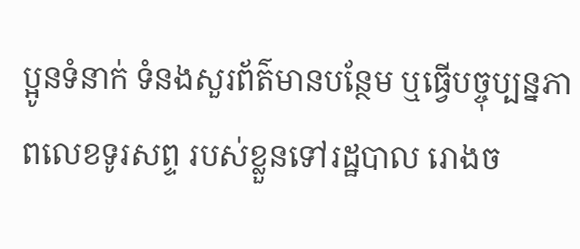ប្អូនទំនាក់ ទំនងសួរព័ត៌មានបន្ថែម ឬធ្វើបច្ចុប្បន្នភាពលេខទូរសព្ទ របស់ខ្លួនទៅរដ្ឋបាល រោងច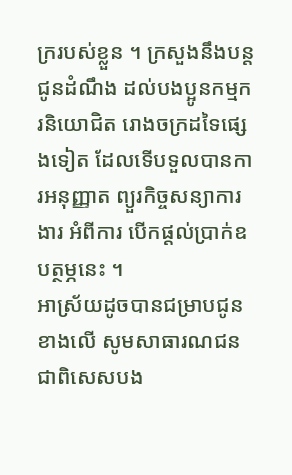ក្ររបស់ខ្លួន ។ ក្រសួងនឹងបន្តជូនដំណឹង ដល់បងប្អូនកម្មករនិយោជិត រោងចក្រដទៃផ្សេងទៀត ដែលទេីបទួលបានការអនុញ្ញាត ព្យួរកិច្ចសន្យាការងារ អំពីការ បើកផ្តល់ប្រាក់ឧបត្ថម្ភនេះ ។
អាស្រ័យដូចបានជម្រាបជូនខាងលើ សូមសាធារណជន ជាពិសេសបង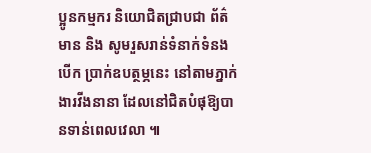ប្អូនកម្មករ និយោជិតជ្រាបជា ព័ត៌មាន និង សូមរួសរាន់ទំនាក់ទំនងបើក ប្រាក់ឧបត្ថម្ភនេះ នៅតាមភ្នាក់ងារវីងនានា ដែលនៅជិតបំផុឱ្យបានទាន់ពេលវេលា ៕